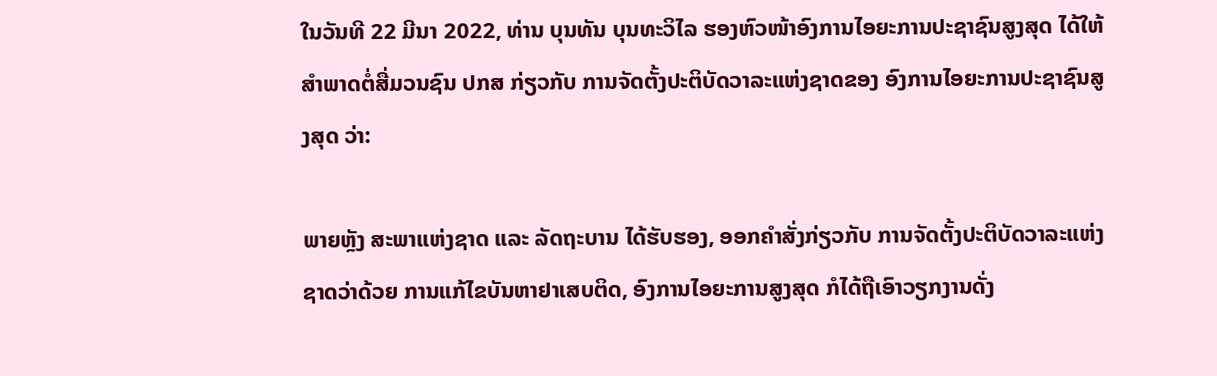ໃນວັນທີ 22 ມີນາ 2022, ທ່ານ ບຸນທັນ ບຸນທະວິໄລ ຮອງຫົວໜ້າອົງການໄອຍະການປະຊາຊົນສູງສຸດ ໄດ້ໃຫ້ສຳພາດຕໍ່ສື່ມວນຊົນ ປກສ ກ່ຽວກັບ ການຈັດຕັ້ງປະຕິບັດວາລະແຫ່ງຊາດຂອງ ອົງການໄອຍະການປະຊາຊົນສູງສຸດ ວ່າ:

ພາຍຫຼັງ ສະພາແຫ່ງຊາດ ແລະ ລັດຖະບານ ໄດ້ຮັບຮອງ, ອອກຄຳສັ່ງກ່ຽວກັບ ການຈັດຕັ້ງປະຕິບັດວາລະແຫ່ງຊາດວ່າດ້ວຍ ການແກ້ໄຂບັນຫາຢາເສບຕິດ, ອົງການໄອຍະການສູງສຸດ ກໍໄດ້ຖືເອົາວຽກງານດັ່ງ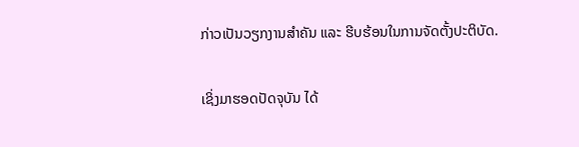ກ່າວເປັນວຽກງານສຳຄັນ ແລະ ຮີບຮ້ອນໃນການຈັດຕັ້ງປະຕິບັດ.

ເຊິ່ງມາຮອດປັດຈຸບັນ ໄດ້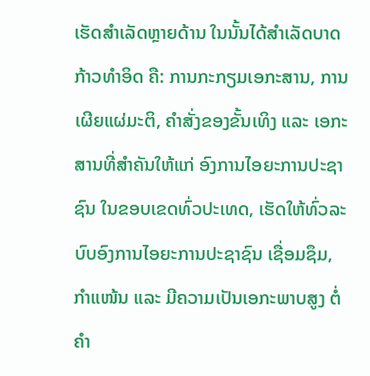ເຮັດສຳເລັດຫຼາຍດ້ານ ໃນນັ້ນໄດ້ສຳເລັດບາດກ້າວທຳອິດ ຄື: ການກະກຽມເອກະສານ, ການເຜີຍແຜ່ມະຕິ, ຄຳສັ່ງຂອງຂັ້ນເທິງ ແລະ ເອກະສານທີ່ສຳຄັນໃຫ້ແກ່ ອົງການໄອຍະການປະຊາຊົນ ໃນຂອບເຂດທົ່ວປະເທດ, ເຮັດໃຫ້ທົ່ວລະບົບອົງການໄອຍະການປະຊາຊົນ ເຊື່ອມຊຶມ, ກຳແໜ້ນ ແລະ ມີຄວາມເປັນເອກະພາບສູງ ຕໍ່ຄຳ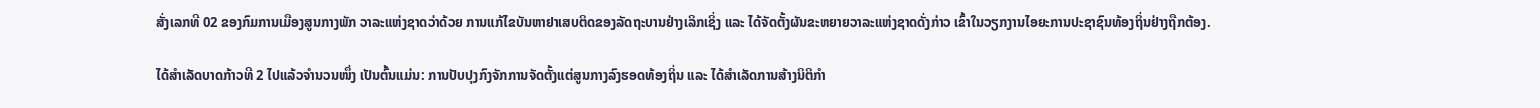ສັ່ງເລກທີ 02 ຂອງກົມການເມືອງສູນກາງພັກ ວາລະແຫ່ງຊາດວ່າດ້ວຍ ການແກ້ໄຂບັນຫາຢາເສບຕິດຂອງລັດຖະບານຢ່າງເລິກເຊິ່ງ ແລະ ໄດ້ຈັດຕັ້ງຜັນຂະຫຍາຍວາລະແຫ່ງຊາດດັ່ງກ່າວ ເຂົ້າໃນວຽກງານໄອຍະການປະຊາຊົນທ້ອງຖິ່ນຢ່າງຖືກຕ້ອງ.

ໄດ້ສໍາເລັດບາດກ້າວທີ 2 ໄປແລ້ວຈໍານວນໜຶ່ງ ເປັນຕົ້ນແມ່ນ: ການປັບປຸງກົງຈັກການຈັດຕັ້ງແຕ່ສູນກາງລົງຮອດທ້ອງຖິ່ນ ແລະ ໄດ້ສຳເລັດການສ້າງນິຕິກຳ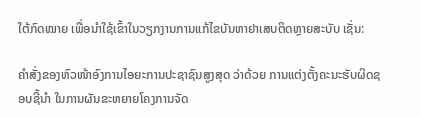ໃຕ້ກົດໝາຍ ເພື່ອນໍາໃຊ້ເຂົ້າໃນວຽກງານການແກ້ໄຂບັນຫາຢາເສບຕິດຫຼາຍສະບັບ ເຊັ່ນ:

ຄຳສັ່ງຂອງຫົວໜ້າອົງການໄອຍະການປະຊາຊົນສູງສຸດ ວ່າດ້ວຍ ການແຕ່ງຕັ້ງຄະນະຮັບຜິດຊອບຊີ້ນຳ ໃນການຜັນຂະຫຍາຍໂຄງການຈັດ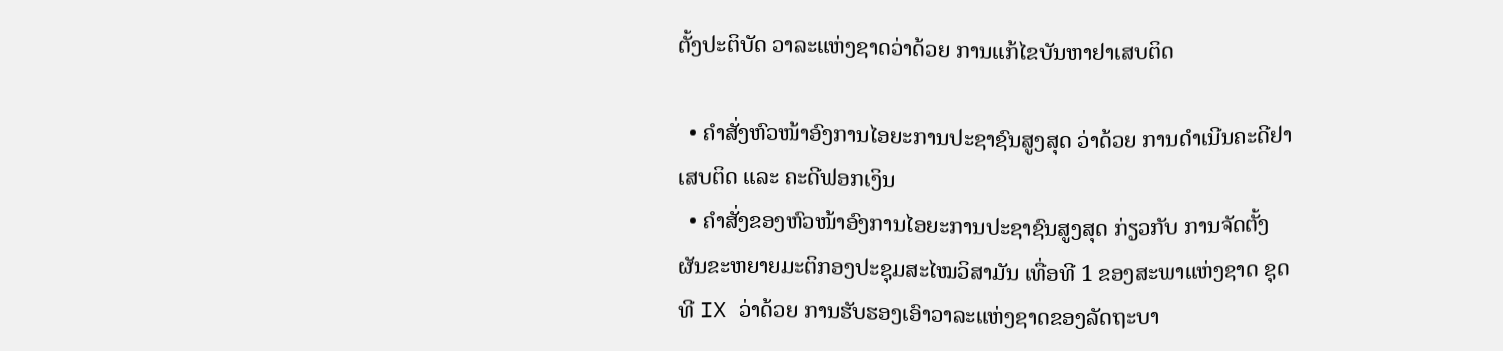ຕັ້ງປະຕິບັດ ວາລະແຫ່ງຊາດວ່າດ້ວຍ ການແກ້ໄຂບັນຫາຢາເສບຕິດ

  • ຄຳສັ່ງຫົວໜ້າອົງການໄອຍະການປະຊາຊົນສູງສຸດ ວ່າດ້ວຍ ການດຳເນີນຄະດີຢາເສບຕິດ ແລະ ຄະດີຟອກເງິນ
  • ຄຳສັ່ງຂອງຫົວໜ້າອົງການໄອຍະການປະຊາຊົນສູງສຸດ ກ່ຽວກັບ ການຈັດຕັ້ງຜັນຂະຫຍາຍມະຕິກອງປະຊຸມສະໄໝວິສາມັນ ເທື່ອທີ 1 ຂອງສະພາແຫ່ງຊາດ ຊຸດທີ IX ວ່າດ້ວຍ ການຮັບຮອງເອົາວາລະແຫ່ງຊາດຂອງລັດຖະບາ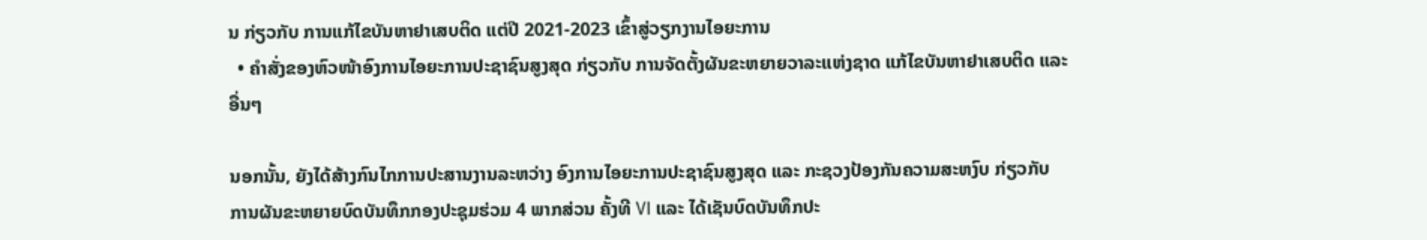ນ ກ່ຽວກັບ ການແກ້ໄຂບັນຫາຢາເສບຕິດ ແຕ່ປີ 2021-2023 ເຂົ້າສູ່ວຽກງານໄອຍະການ
  • ຄຳສັ່ງຂອງຫົວໜ້າອົງການໄອຍະການປະຊາຊົນສູງສຸດ ກ່ຽວກັບ ການຈັດຕັ້ງຜັນຂະຫຍາຍວາລະແຫ່ງຊາດ ແກ້ໄຂບັນຫາຢາເສບຕິດ ແລະອື່ນໆ

ນອກນັ້ນ, ຍັງໄດ້ສ້າງກົນໄກການປະສານງານລະຫວ່າງ ອົງການໄອຍະການປະຊາຊົນສູງສຸດ ແລະ ກະຊວງປ້ອງກັນຄວາມສະຫງົບ ກ່ຽວກັບ ການຜັນຂະຫຍາຍບົດບັນທຶກກອງປະຊຸມຮ່ວມ 4 ພາກສ່ວນ ຄັ້ງທີ VI ແລະ ໄດ້ເຊັນບົດບັນທຶກປະ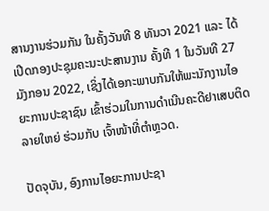ສານງານຮ່ວມກັນ ໃນຄັ້ງວັນທີ 8 ທັນວາ 2021 ແລະ ໄດ້ເປີດກອງປະຊຸມຄະນະປະສານງານ ຄັ້ງທີ 1 ໃນວັນທີ 27 ມັງກອນ 2022, ເຊິ່ງໄດ້ເອກະພາບກັນໃຫ້ພະນັກງານໄອຍະການປະຊາຊົນ ເຂົ້າຮ່ວມໃນການດໍາເນີນຄະດີຢາເສບຕິດລາຍໃຫຍ່ ຮ່ວມກັບ ເຈົ້າໜ້າທີ່ຕຳຫຼວດ.

ປັດຈຸບັນ, ອົງການໄອຍະການປະຊາ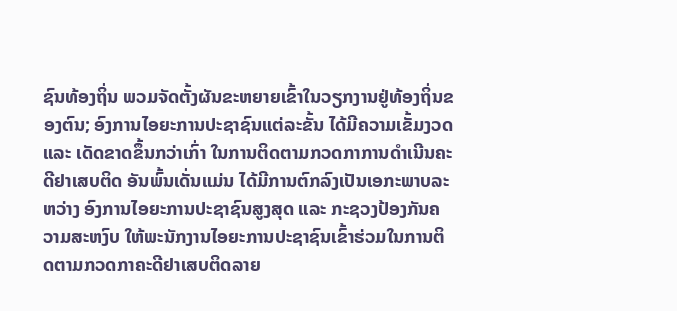ຊົນທ້ອງຖິ່ນ ພວມຈັດຕັ້ງຜັນຂະຫຍາຍເຂົ້າໃນວຽກງານຢູ່ທ້ອງຖິ່ນຂອງຕົນ; ອົງການໄອຍະການປະຊາຊົນແຕ່ລະຂັ້ນ ໄດ້ມີຄວາມເຂັ້ມງວດ ແລະ ເດັດຂາດຂຶ້ນກວ່າເກົ່າ ໃນການຕິດຕາມກວດກາການດໍາເນີນຄະດີຢາເສບຕິດ ອັນພົ້ນເດັ່ນແມ່ນ ໄດ້ມີການຕົກລົງເປັນເອກະພາບລະຫວ່າງ ອົງການໄອຍະການປະຊາຊົນສູງສຸດ ແລະ ກະຊວງປ້ອງກັນຄວາມສະຫງົບ ໃຫ້ພະນັກງານໄອຍະການປະຊາຊົນເຂົ້າຮ່ວມໃນການຕິດຕາມກວດກາຄະດີຢາເສບຕິດລາຍ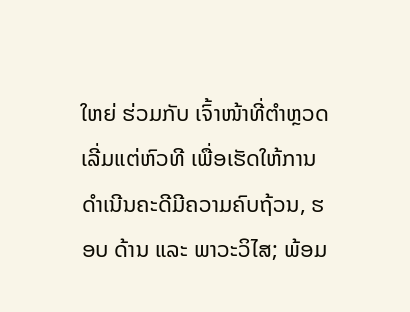ໃຫຍ່ ຮ່ວມກັບ ເຈົ້າໜ້າທີ່ຕຳຫຼວດ ເລີ່ມແຕ່ຫົວທີ ເພື່ອເຮັດໃຫ້ການດໍາເນີນຄະດີມີຄວາມຄົບຖ້ວນ, ຮອບ ດ້ານ ແລະ ພາວະວິໄສ; ພ້ອມ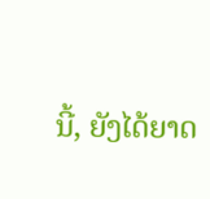ນີ້, ຍັງໄດ້ຍາດ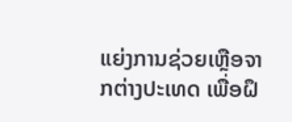ແຍ່ງການຊ່ວຍເຫຼືອຈາກຕ່າງປະເທດ ເພື່ອຝຶ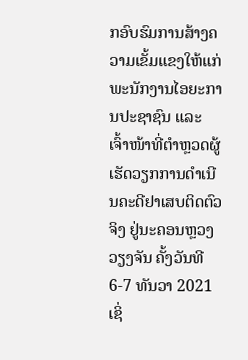ກອົບຮົມການສ້າງຄວາມເຂັ້ມແຂງໃຫ້ແກ່ພະນັກງານໄອຍະການປະຊາຊົນ ແລະ ເຈົ້າໜ້າທີ່ຕຳຫຼວດຜູ້ເຮັດວຽກການດໍາເນີນຄະດີຢາເສບຕິດຕົວຈິງ ຢູ່ນະຄອນຫຼວງວຽງຈັນ ຄັ້ງວັນທີ 6-7 ທັນວາ 2021 ເຊິ່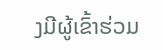ງມີຜູ້ເຂົ້າຮ່ວມ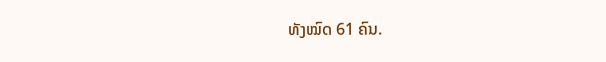ທັງໝົດ 61 ຄົນ.